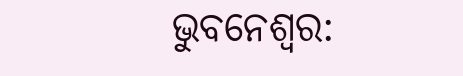ଭୁବନେଶ୍ବର: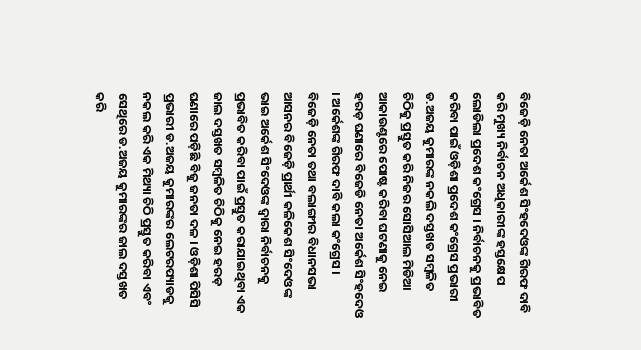ବିଜେଡ଼ି ନେତା ଅର୍କେଶ ସିଂହଦେଓଙ୍କ ଗିରଫ ଦାବି କରି ମୁଖ୍ୟ ନିର୍ବାଚନ ଅଧିକାରୀଙ୍କ ହସ୍ତକ୍ଷେପ ଲୋଡିଲା ପ୍ରଦେଶ କଂଗ୍ରେସ । ନିର୍ବାଚନକୁ ପ୍ରଭାବିତ କରିବା ପାଇଁ ଓଡ଼ିଶା ପ୍ରଦେଶ କଂଗ୍ରେସ ପ୍ରଭାରୀ ଡ.ଅଜୟ କୁମାରଙ୍କ ନକଲି ଦସ୍ତଖତ ସମ୍ବଳିତ ଚିଠିକୁ ପ୍ରସ୍ତୁତ କରି ନିଜର ସୋସିଆଲ ମିଡିଆ ଆକାଉଣ୍ଟରେ ପୋଷ୍ଟ କରିବା ଘଟଣାକୁ ନେଇ ହରଡ଼ ଘଣାରେ ବିଜେଡି ନେତା ଅର୍କେଶ ସିଂହଦେଓ । ଅର୍କେଶଙ୍କ ଗିରଫ ଦାବି କଲା କଂଗ୍ରେସ ।
ବିଜେଡ଼ି ନେତା ତଥା ବଲାଙ୍ଗୀର ବିଧାନସଭା ଆସନର ବିଜେଡ଼ି ପ୍ରାର୍ଥୀ କଳିକେଶ ସିଂଦେଓଙ୍କ ଭାଇ ଅର୍କେଶ ସିଂଦେଓଙ୍କ ଦ୍ଵାରା ନିର୍ବାଚନକୁ ପ୍ରଭାବିତ କରିବା ପାଇଁ ପ୍ରସ୍ତୁତ କରାଯାଇଥିବା ଏକ ଜାଲ ଦସ୍ତଖତ ସମ୍ବଳିତ ଚିଠିକୁ ନେଇ ହରଡ଼ ଘଣାରେ ପଡ଼ିଛି ବିଜୁ ଜନତା ଦଳ । ଓଡ଼ିଶା ପିସିସି ପ୍ରଭାରୀ ଡ.ଅଜୟ କୁମାରଙ୍କର ଲେଟରପ୍ୟାଡକୁ ନକଲ କରି ଏକ ମିଥ୍ୟା ଚିଠି ପ୍ରସ୍ତୁତ କରିବା ଏବଂ ସେଥିରେ ଡ.ଅଜୟ କୁମାରଙ୍କର ଜାଲ ଦସ୍ତଖତ କରି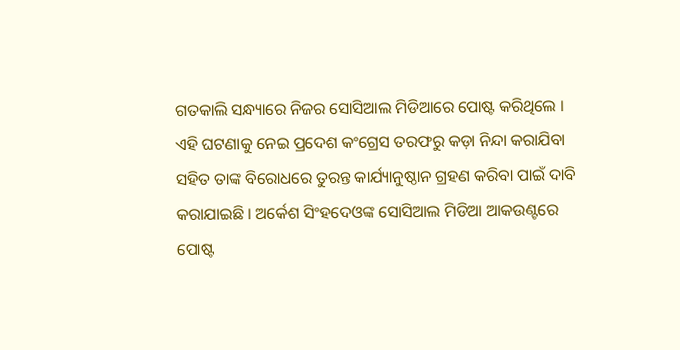ଗତକାଲି ସନ୍ଧ୍ୟାରେ ନିଜର ସୋସିଆଲ ମିଡିଆରେ ପୋଷ୍ଟ କରିଥିଲେ ।
ଏହି ଘଟଣାକୁ ନେଇ ପ୍ରଦେଶ କଂଗ୍ରେସ ତରଫରୁ କଡ଼ା ନିନ୍ଦା କରାଯିବା ସହିତ ତାଙ୍କ ବିରୋଧରେ ତୁରନ୍ତ କାର୍ଯ୍ୟାନୁଷ୍ଠାନ ଗ୍ରହଣ କରିବା ପାଇଁ ଦାବି କରାଯାଇଛି । ଅର୍କେଶ ସିଂହଦେଓଙ୍କ ସୋସିଆଲ ମିଡିଆ ଆକଉଣ୍ଟରେ ପୋଷ୍ଟ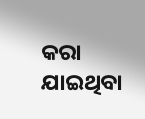କରା ଯାଇଥିବା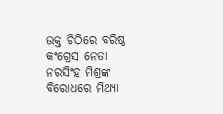ଉକ୍ତ ଚିଠିରେ ବରିଷ୍ଠ କଂଗ୍ରେସ ନେତା ନରସିଂହ ମିଶ୍ରଙ୍କ ବିରୋଧରେ ମିଥ୍ୟା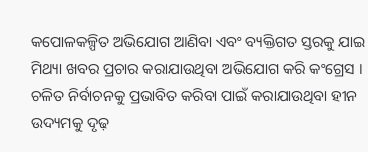କପୋଳକଳ୍ପିତ ଅଭିଯୋଗ ଆଣିବା ଏବଂ ବ୍ୟକ୍ତିଗତ ସ୍ତରକୁ ଯାଇ ମିଥ୍ୟା ଖବର ପ୍ରଚାର କରାଯାଉଥିବା ଅଭିଯୋଗ କରି କଂଗ୍ରେସ । ଚଳିତ ନିର୍ବାଚନକୁ ପ୍ରଭାବିତ କରିବା ପାଇଁ କରାଯାଉଥିବା ହୀନ ଉଦ୍ୟମକୁ ଦୃଢ଼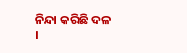ନିନ୍ଦା କରିଛି ଦଳ ।